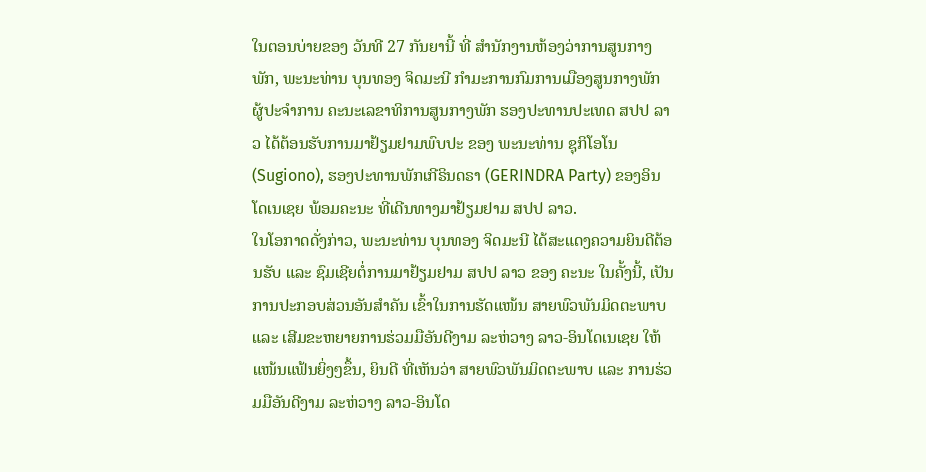ໃນຕອນບ່າຍຂອງ ວັນທີ 27 ກັນຍານີ້ ທີ່ ສໍານັກງານຫ້ອງວ່າການສູນກາງພັກ, ພະນະທ່ານ ບຸນທອງ ຈິດມະນີ ກໍາມະການກົມການເມືອງສູນກາງພັກ ຜູ້ປະຈໍາການ ຄະນະເລຂາທິການສູນກາງພັກ ຮອງປະທານປະເທດ ສປປ ລາວ ໄດ້ຕ້ອນຮັບການມາຢ້ຽມຢາມພົບປະ ຂອງ ພະນະທ່ານ ຊຸກິໂອໂນ (Sugiono), ຮອງປະທານພັກເກີຣິນດຣາ (GERINDRA Party) ຂອງອິນໂດເນເຊຍ ພ້ອມຄະນະ ທີ່ເດີນທາງມາຢ້ຽມຢາມ ສປປ ລາວ.
ໃນໂອກາດດັ່ງກ່າວ, ພະນະທ່ານ ບຸນທອງ ຈິດມະນີ ໄດ້ສະແດງຄວາມຍິນດີຕ້ອນຮັບ ແລະ ຊົມເຊີຍຕໍ່ການມາຢ້ຽມຢາມ ສປປ ລາວ ຂອງ ຄະນະ ໃນຄັ້ງນີ້, ເປັນການປະກອບສ່ວນອັນສໍາຄັນ ເຂົ້າໃນການຮັດແໜ້ນ ສາຍພົວພັນມິດຕະພາບ ແລະ ເສີມຂະຫຍາຍການຮ່ວມມືອັນດີງາມ ລະຫ່ວາງ ລາວ-ອິນໂດເນເຊຍ ໃຫ້ແໜ້ນແຟ້ນຍິ່ງໆຂຶ້ນ, ຍິນດີ ທີ່ເຫັນວ່າ ສາຍພົວພັນມິດຕະພາບ ແລະ ການຮ່ວມມືອັນດີງາມ ລະຫ່ວາງ ລາວ-ອິນໂດ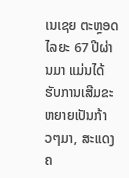ເນເຊຍ ຕະຫຼອດໄລຍະ 67 ປີຜ່ານມາ ແມ່ນໄດ້ຮັບການເສີມຂະຫຍາຍເປັນກ້າວໆມາ, ສະແດງຄ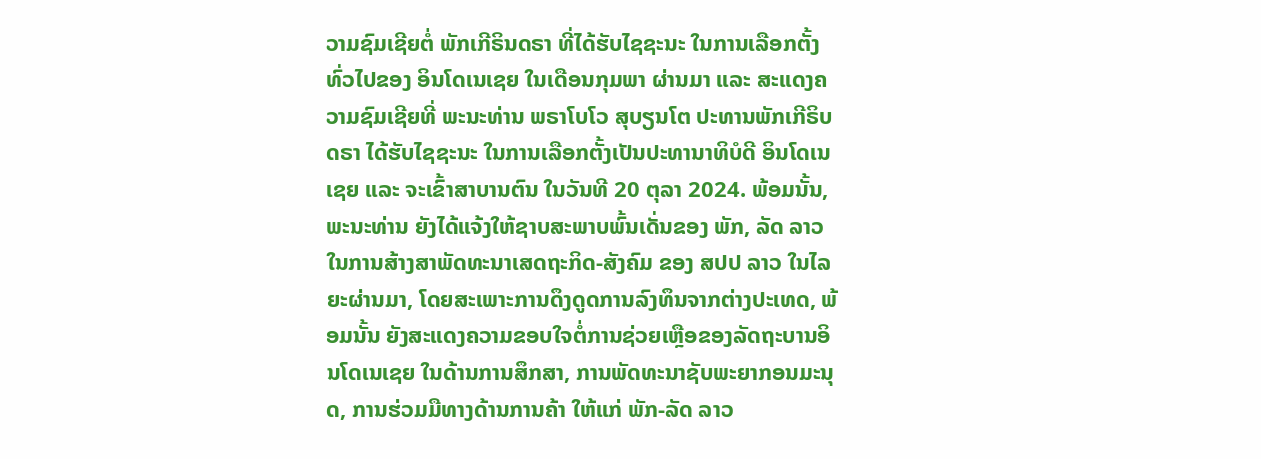ວາມຊົມເຊີຍຕໍ່ ພັກເກີຣິນດຣາ ທີ່ໄດ້ຮັບໄຊຊະນະ ໃນການເລືອກຕັ້ງທົ່ວໄປຂອງ ອິນໂດເນເຊຍ ໃນເດືອນກຸມພາ ຜ່ານມາ ແລະ ສະແດງຄວາມຊົມເຊີຍທີ່ ພະນະທ່ານ ພຣາໂບໂວ ສຸບຽນໂຕ ປະທານພັກເກີຣິບດຣາ ໄດ້ຮັບໄຊຊະນະ ໃນການເລືອກຕັ້ງເປັນປະທານາທິບໍດີ ອິນໂດເນເຊຍ ແລະ ຈະເຂົ້າສາບານຕົນ ໃນວັນທີ 20 ຕຸລາ 2024. ພ້ອມນັ້ນ, ພະນະທ່ານ ຍັງໄດ້ແຈ້ງໃຫ້ຊາບສະພາບພົ້ນເດັ່ນຂອງ ພັກ, ລັດ ລາວ ໃນການສ້າງສາພັດທະນາເສດຖະກິດ-ສັງຄົມ ຂອງ ສປປ ລາວ ໃນໄລຍະຜ່ານມາ, ໂດຍສະເພາະການດຶງດູດການລົງທຶນຈາກຕ່າງປະເທດ, ພ້ອມນັ້ນ ຍັງສະແດງຄວາມຂອບໃຈຕໍ່ການຊ່ວຍເຫຼືອຂອງລັດຖະບານອິນໂດເນເຊຍ ໃນດ້ານການສຶກສາ, ການພັດທະນາຊັບພະຍາກອນມະນຸດ, ການຮ່ວມມືທາງດ້ານການຄ້າ ໃຫ້ແກ່ ພັກ-ລັດ ລາວ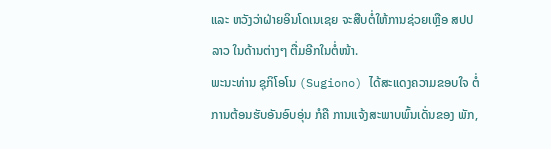ແລະ ຫວັງວ່າຝ່າຍອິນໂດເນເຊຍ ຈະສືບຕໍ່ໃຫ້ການຊ່ວຍເຫຼືອ ສປປ ລາວ ໃນດ້ານຕ່າງໆ ຕື່ມອີກໃນຕໍ່ໜ້າ.
ພະນະທ່ານ ຊຸກິໂອໂນ (Sugiono) ໄດ້ສະແດງຄວາມຂອບໃຈ ຕໍ່ການຕ້ອນຮັບອັນອົບອຸ່ນ ກໍຄື ການແຈ້ງສະພາບພົ້ນເດັ່ນຂອງ ພັກ,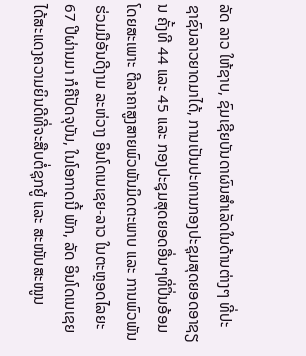ລັດ ລາວ ໃຫ້ຊາບ, ຊົມເຊີຍບັນດາຜົນສໍາເລັດໃນດ້ານຕ່າງໆ ທີ່ປະ ຊາຊົນລາວຍາດມາໄດ້, ການເປັນປະທານກອງປະຊຸມສຸດຍອດອາຊຽນ ຄັ້ງທີ 44 ແລະ 45 ແລະ ກອງປະຊຸມສຸດຍອດອື່ນໆທີ່ປິ່ນອ້ອມ ໂດຍສະເພາະ ຕີລາຄາສູງສາຍພົວພັນມິດຕະພາບ ແລະ ການພົວພັນຮ່ວມມືອັນດີງາມ ລະຫ່ວາງ ອິນໂດເນເຊຍ-ລາວ ໃນຕະຫຼອດໄລຍະ 67 ປີຜ່ານມາ ກໍຄືປັດຈຸບັນ, ໃນໂອກາດນີ້ ພັກ, ລັດ ອິນໂດເນເຊຍ ໄດ້ສະແດງຄວາມຍິນດີທີ່ຈະສືບຕໍ່ຊຸກຍູ້ ແລະ ສະໜັບສະໜູນ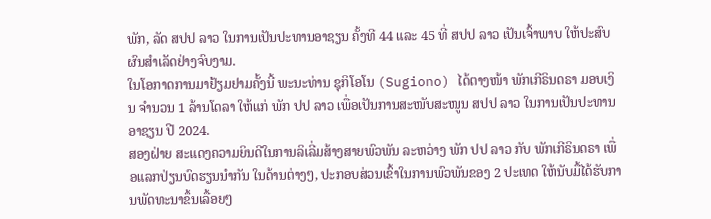ພັກ, ລັດ ສປປ ລາວ ໃນການເປັນປະທານອາຊຽນ ຄັ້ງທີ 44 ແລະ 45 ທີ່ ສປປ ລາວ ເປັນເຈົ້າພາບ ໃຫ້ປະສົບຜົນສໍາເລັດຢ່າງຈົບງາມ.
ໃນໂອກາດການມາຢ້ຽມຢາມຄັ້ງນີ້ ພະນະທ່ານ ຊຸກິໂອໂນ (Sugiono) ໄດ້ຕາງໜ້າ ພັກເກີຣິນດຣາ ມອບເງິນ ຈໍານວນ 1 ລ້ານໂດລາ ໃຫ້ແກ່ ພັກ ປປ ລາວ ເພື່ອເປັນການສະໜັບສະໜູນ ສປປ ລາວ ໃນການເປັນປະທານອາຊຽນ ປີ 2024.
ສອງຝ່າຍ ສະແດງຄວາມຍິນດີໃນການລິເລີ່ມສ້າງສາຍພົວພັນ ລະຫວ່າງ ພັກ ປປ ລາວ ກັບ ພັກເກີຣິນດຣາ ເພື່ອແລກປ່ຽນບົດຮຽນນໍາກັນ ໃນດ້ານຕ່າງໆ, ປະກອບສ່ວນເຂົ້າໃນການພົວພັນຂອງ 2 ປະເທດ ໃຫ້ນັບມື້ໄດ້ຮັບການພັດທະນາຂຶ້ນເລື້ອຍໆ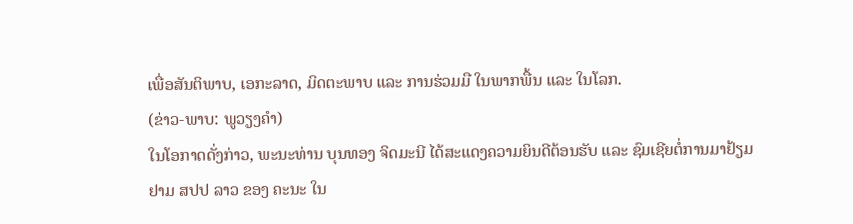ເພື່ອສັນຕິພາບ, ເອກະລາດ, ມິດຕະພາບ ແລະ ການຮ່ວມມື ໃນພາກພື້ນ ແລະ ໃນໂລກ.
(ຂ່າວ-ພາບ: ພູວຽງຄຳ)
ໃນໂອກາດດັ່ງກ່າວ, ພະນະທ່ານ ບຸນທອງ ຈິດມະນີ ໄດ້ສະແດງຄວາມຍິນດີຕ້ອນຮັບ ແລະ ຊົມເຊີຍຕໍ່ການມາຢ້ຽມຢາມ ສປປ ລາວ ຂອງ ຄະນະ ໃນ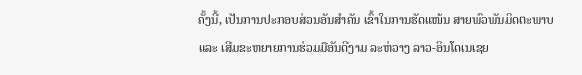ຄັ້ງນີ້, ເປັນການປະກອບສ່ວນອັນສໍາຄັນ ເຂົ້າໃນການຮັດແໜ້ນ ສາຍພົວພັນມິດຕະພາບ ແລະ ເສີມຂະຫຍາຍການຮ່ວມມືອັນດີງາມ ລະຫ່ວາງ ລາວ-ອິນໂດເນເຊຍ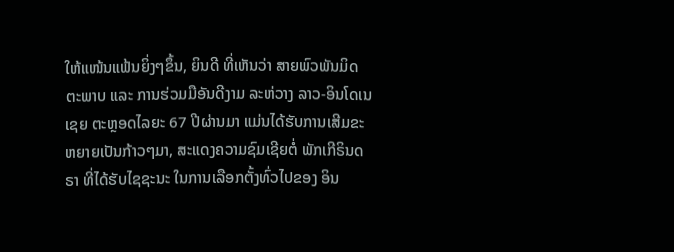ໃຫ້ແໜ້ນແຟ້ນຍິ່ງໆຂຶ້ນ, ຍິນດີ ທີ່ເຫັນວ່າ ສາຍພົວພັນມິດຕະພາບ ແລະ ການຮ່ວມມືອັນດີງາມ ລະຫ່ວາງ ລາວ-ອິນໂດເນເຊຍ ຕະຫຼອດໄລຍະ 67 ປີຜ່ານມາ ແມ່ນໄດ້ຮັບການເສີມຂະຫຍາຍເປັນກ້າວໆມາ, ສະແດງຄວາມຊົມເຊີຍຕໍ່ ພັກເກີຣິນດຣາ ທີ່ໄດ້ຮັບໄຊຊະນະ ໃນການເລືອກຕັ້ງທົ່ວໄປຂອງ ອິນ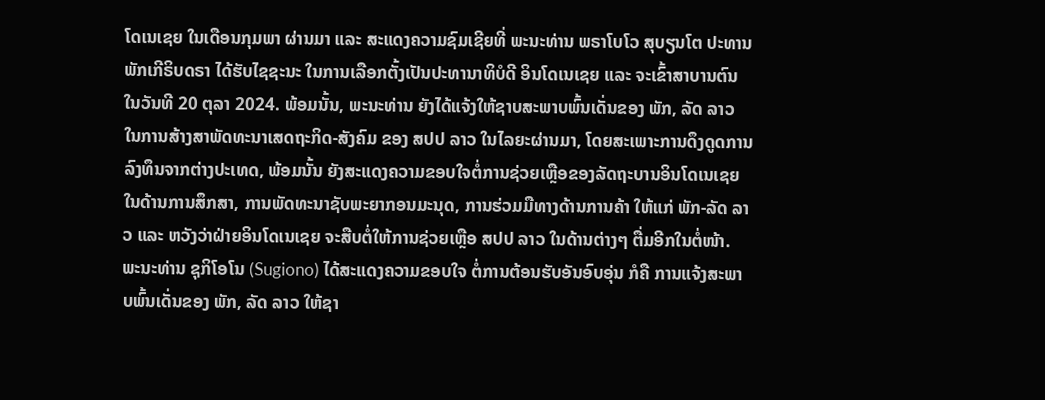ໂດເນເຊຍ ໃນເດືອນກຸມພາ ຜ່ານມາ ແລະ ສະແດງຄວາມຊົມເຊີຍທີ່ ພະນະທ່ານ ພຣາໂບໂວ ສຸບຽນໂຕ ປະທານພັກເກີຣິບດຣາ ໄດ້ຮັບໄຊຊະນະ ໃນການເລືອກຕັ້ງເປັນປະທານາທິບໍດີ ອິນໂດເນເຊຍ ແລະ ຈະເຂົ້າສາບານຕົນ ໃນວັນທີ 20 ຕຸລາ 2024. ພ້ອມນັ້ນ, ພະນະທ່ານ ຍັງໄດ້ແຈ້ງໃຫ້ຊາບສະພາບພົ້ນເດັ່ນຂອງ ພັກ, ລັດ ລາວ ໃນການສ້າງສາພັດທະນາເສດຖະກິດ-ສັງຄົມ ຂອງ ສປປ ລາວ ໃນໄລຍະຜ່ານມາ, ໂດຍສະເພາະການດຶງດູດການລົງທຶນຈາກຕ່າງປະເທດ, ພ້ອມນັ້ນ ຍັງສະແດງຄວາມຂອບໃຈຕໍ່ການຊ່ວຍເຫຼືອຂອງລັດຖະບານອິນໂດເນເຊຍ ໃນດ້ານການສຶກສາ, ການພັດທະນາຊັບພະຍາກອນມະນຸດ, ການຮ່ວມມືທາງດ້ານການຄ້າ ໃຫ້ແກ່ ພັກ-ລັດ ລາວ ແລະ ຫວັງວ່າຝ່າຍອິນໂດເນເຊຍ ຈະສືບຕໍ່ໃຫ້ການຊ່ວຍເຫຼືອ ສປປ ລາວ ໃນດ້ານຕ່າງໆ ຕື່ມອີກໃນຕໍ່ໜ້າ.
ພະນະທ່ານ ຊຸກິໂອໂນ (Sugiono) ໄດ້ສະແດງຄວາມຂອບໃຈ ຕໍ່ການຕ້ອນຮັບອັນອົບອຸ່ນ ກໍຄື ການແຈ້ງສະພາບພົ້ນເດັ່ນຂອງ ພັກ, ລັດ ລາວ ໃຫ້ຊາ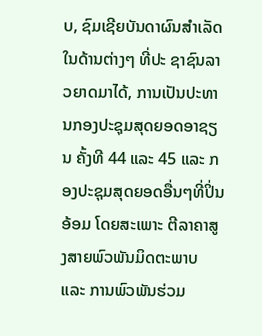ບ, ຊົມເຊີຍບັນດາຜົນສໍາເລັດໃນດ້ານຕ່າງໆ ທີ່ປະ ຊາຊົນລາວຍາດມາໄດ້, ການເປັນປະທານກອງປະຊຸມສຸດຍອດອາຊຽນ ຄັ້ງທີ 44 ແລະ 45 ແລະ ກອງປະຊຸມສຸດຍອດອື່ນໆທີ່ປິ່ນອ້ອມ ໂດຍສະເພາະ ຕີລາຄາສູງສາຍພົວພັນມິດຕະພາບ ແລະ ການພົວພັນຮ່ວມ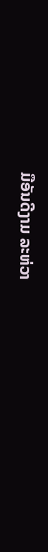ມືອັນດີງາມ ລະຫ່ວາ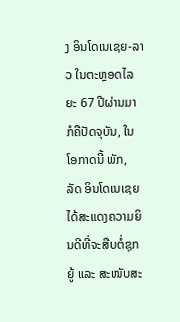ງ ອິນໂດເນເຊຍ-ລາວ ໃນຕະຫຼອດໄລຍະ 67 ປີຜ່ານມາ ກໍຄືປັດຈຸບັນ, ໃນໂອກາດນີ້ ພັກ, ລັດ ອິນໂດເນເຊຍ ໄດ້ສະແດງຄວາມຍິນດີທີ່ຈະສືບຕໍ່ຊຸກຍູ້ ແລະ ສະໜັບສະ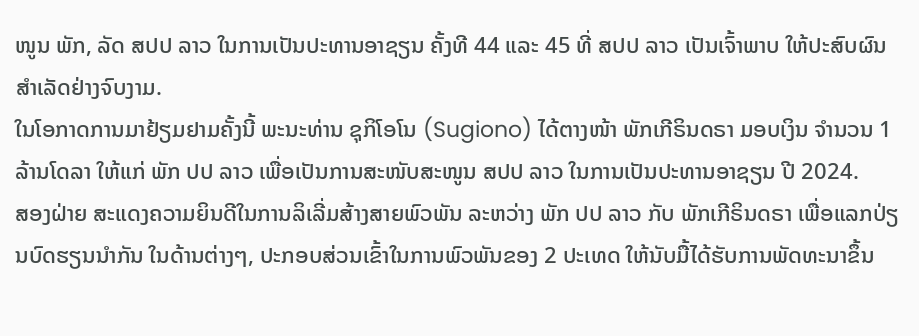ໜູນ ພັກ, ລັດ ສປປ ລາວ ໃນການເປັນປະທານອາຊຽນ ຄັ້ງທີ 44 ແລະ 45 ທີ່ ສປປ ລາວ ເປັນເຈົ້າພາບ ໃຫ້ປະສົບຜົນສໍາເລັດຢ່າງຈົບງາມ.
ໃນໂອກາດການມາຢ້ຽມຢາມຄັ້ງນີ້ ພະນະທ່ານ ຊຸກິໂອໂນ (Sugiono) ໄດ້ຕາງໜ້າ ພັກເກີຣິນດຣາ ມອບເງິນ ຈໍານວນ 1 ລ້ານໂດລາ ໃຫ້ແກ່ ພັກ ປປ ລາວ ເພື່ອເປັນການສະໜັບສະໜູນ ສປປ ລາວ ໃນການເປັນປະທານອາຊຽນ ປີ 2024.
ສອງຝ່າຍ ສະແດງຄວາມຍິນດີໃນການລິເລີ່ມສ້າງສາຍພົວພັນ ລະຫວ່າງ ພັກ ປປ ລາວ ກັບ ພັກເກີຣິນດຣາ ເພື່ອແລກປ່ຽນບົດຮຽນນໍາກັນ ໃນດ້ານຕ່າງໆ, ປະກອບສ່ວນເຂົ້າໃນການພົວພັນຂອງ 2 ປະເທດ ໃຫ້ນັບມື້ໄດ້ຮັບການພັດທະນາຂຶ້ນ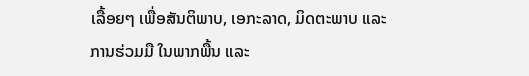ເລື້ອຍໆ ເພື່ອສັນຕິພາບ, ເອກະລາດ, ມິດຕະພາບ ແລະ ການຮ່ວມມື ໃນພາກພື້ນ ແລະ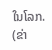ໃນໂລກ.
(ຂ່າ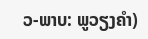ວ-ພາບ: ພູວຽງຄຳ)